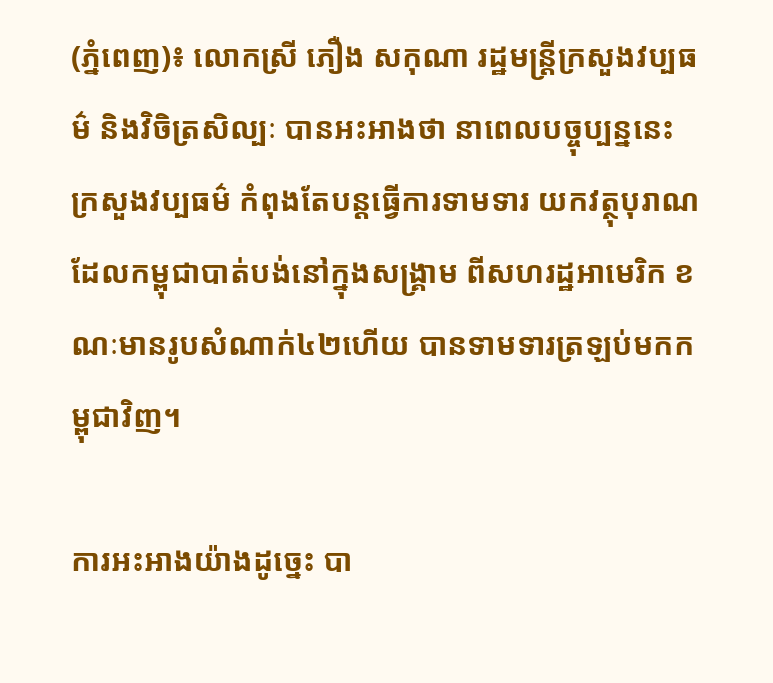(ភ្នំពេញ)៖ លោកស្រី ភឿង សកុណា រដ្ឋមន្ដ្រីក្រសួងវប្បធម៌ និងវិចិត្រសិល្បៈ បានអះអាងថា នាពេលបច្ចុប្បន្ននេះ ក្រសួងវប្បធម៌ កំពុងតែបន្ដធ្វើការទាមទារ យកវត្ថុបុរាណដែលកម្ពុជាបាត់បង់នៅក្នុងសង្គ្រាម ពីសហរដ្ឋអាមេរិក ខណៈមានរូបសំណាក់៤២ហើយ បានទាមទារត្រឡប់មកកម្ពុជាវិញ។

ការអះអាងយ៉ាងដូច្នេះ បា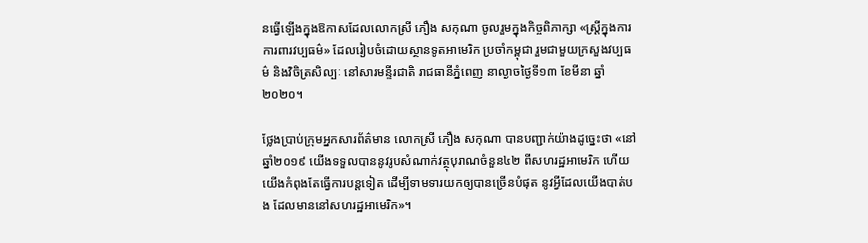នធ្វើឡើងក្នុងឱកាសដែលលោកស្រី ភឿង សកុណា ចូលរួមក្នុងកិច្ចពិភាក្សា «ស្ត្រីក្នុងការការពារវប្បធម៌» ដែលរៀបចំដោយស្ថានទូតអាមេរិក ប្រចាំកម្ពុជា រួមជាមួយក្រសួងវប្បធម៌ និងវិចិត្រសិល្បៈ នៅសារមន្ទីរជាតិ រាជធានីភ្នំពេញ នាល្ងាចថ្ងៃទី១៣ ខែមីនា ឆ្នាំ២០២០។

ថ្លែងប្រាប់ក្រុមអ្នកសារព័ត៌មាន លោកស្រី ភឿង សកុណា បានបញ្ជាក់យ៉ាងដូច្នេះថា «នៅឆ្នាំ២០១៩ យើងទទួលបាននូវរូបសំណាក់វត្ថុបុរាណចំនួន៤២ ពីសហរដ្ឋអាមេរិក ហើយយើងកំពុងតែធ្វើការបន្ដទៀត ដើម្បីទាមទារយកឲ្យបានច្រើនបំផុត នូវអ្វីដែលយើងបាត់បង ដែលមាននៅសហរដ្ឋអាមេរិក»។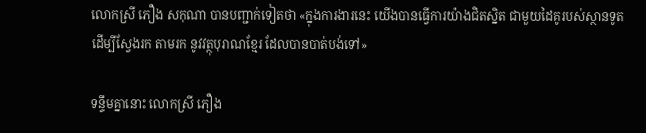លោកស្រី ភឿង សកុណា បានបញ្ជាក់ទៀតថា «ក្នុងការងារនេះ យើងបានធ្វើការយ៉ាងជិតស្និត ជាមួយដៃគូរបស់ស្ថានទូត ដើម្បីស្វែងរក តាមរក នូវវត្ថុបុរាណខ្មែរ ដែលបានបាត់បង់ទៅ»

ទន្ទឹមគ្នានោះ លោកស្រី ភឿង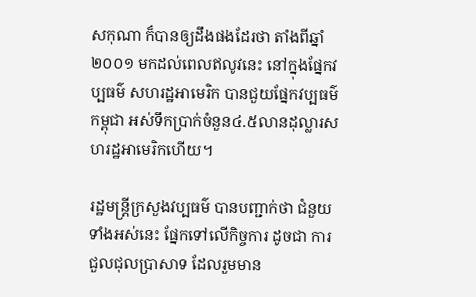សកុណា ក៏បានឲ្យដឹងផងដែរថា តាំងពីឆ្នាំ២០០១ មកដល់ពេលឥលូវនេះ នៅក្នុងផ្នែកវប្បធម៌ សហរដ្ឋអាមេរិក បានជួយផ្នែកវប្បធម៌កម្ពុជា អស់ទឹកប្រាក់ចំនួន៤.៥លានដុល្លារសហរដ្ឋអាមេរិកហើយ។

រដ្ឋមន្ដ្រីក្រសួងវប្បធម៌ បានបញ្ជាក់ថា ជំនួយទាំងអស់នេះ ផ្នែកទៅលើកិច្ចការ ដូចជា ការជួលជុលប្រាសាទ ដែលរួមមាន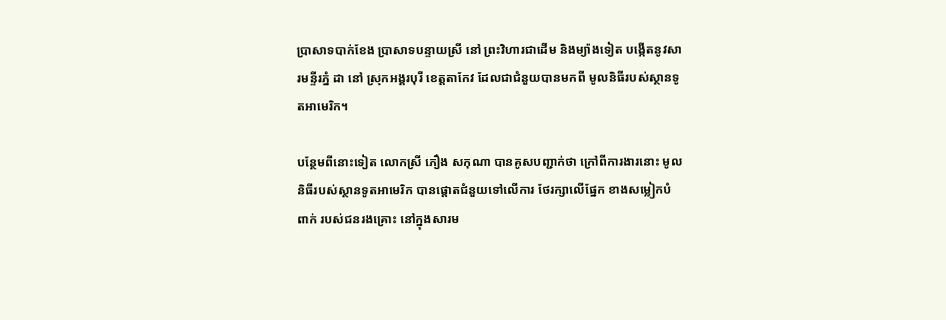ប្រាសាទបាក់ខែង ប្រាសាទបន្ទាយស្រី នៅ ព្រះវិហារជាដើម និងម្យ៉ាងទៀត បង្កើតនូវសារមន្ទីរភ្នំ ដា នៅ ស្រុកអង្គរបុរី ខេត្តតាកែវ ដែលជាជំនួយបានមកពី មូលនិធីរបស់ស្ថានទូតអាមេរិក។

បន្ថែមពីនោះទៀត លោកស្រី ភឿង សកុណា បានគូសបញ្ជាក់ថា ក្រៅពីការងារនោះ មូលនិធីរបស់ស្ថានទូតអាមេរិក បានផ្ដោតជំនួយទៅលើការ ថែរក្សាលើផ្នែក ខាងសម្លៀកបំពាក់ របស់ជនរងគ្រោះ នៅក្នុងសារម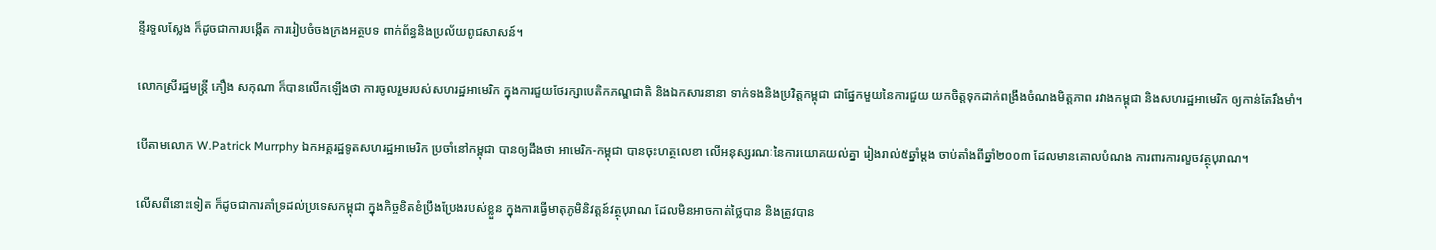ន្ទីរទួលស្លែង ក៏ដូចជាការបង្កើត ការរៀបចំចងក្រងអត្ថបទ ពាក់ព័ន្ធនិងប្រល័យពូជសាសន៍។

លោកស្រីរដ្ឋមន្ដ្រី ភឿង សកុណា ក៏បានលើកឡើងថា ការចូលរួមរបស់សហរដ្ឋអាមេរិក ក្នុងការជួយថែរក្សាបេតិកភណ្ឌជាតិ និងឯកសារនានា ទាក់ទងនិងប្រវិត្ដកម្ពុជា ជាផ្នែកមួយនៃការជួយ យកចិត្ដទុកដាក់ពង្រឹងចំណងមិត្ដភាព រវាងកម្ពុជា និងសហរដ្ឋអាមេរិក ឲ្យកាន់តែរឹងមាំ។

បើតាមលោក W.Patrick Murrphy ឯកអគ្គរដ្ឋទូតសហរដ្ឋអាមេរិក ប្រចាំនៅកម្ពុជា បានឲ្យដឹងថា អាមេរិក-កម្ពុជា បានចុះហត្ថលេខា លើអនុស្សរណៈនៃការយោគយល់គ្នា រៀងរាល់៥ឆ្នាំម្តង ចាប់តាំងពីឆ្នាំ២០០៣ ដែលមានគោលបំណង ការពារការលួចវត្ថុបុរាណ។

លើសពីនោះទៀត ក៏ដូចជាការគាំទ្រដល់ប្រទេសកម្ពុជា ក្នុងកិច្ចខិតខំប្រឹងប្រែងរបស់ខ្លួន ក្នុងការធ្វើមាតុភូមិនិវត្តន៍វត្ថុបុរាណ ដែលមិនអាចកាត់ថ្លៃបាន និងត្រូវបាន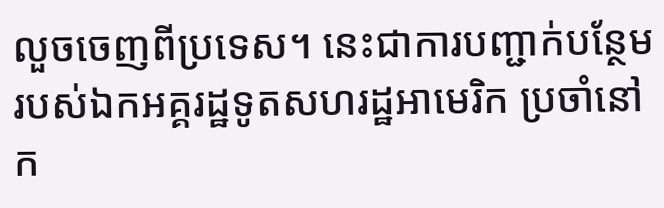លួចចេញពីប្រទេស។ នេះជាការបញ្ជាក់បន្ថែម របស់ឯកអគ្គរដ្ឋទូតសហរដ្ឋអាមេរិក ប្រចាំនៅក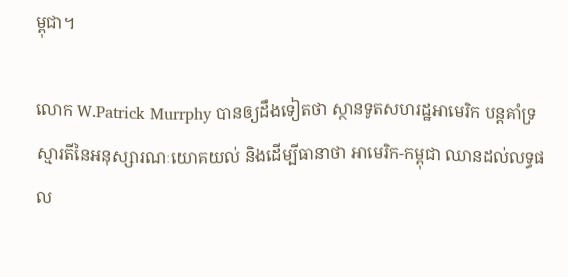ម្ពុជា។

លោក W.Patrick Murrphy បានឲ្យដឹងទៀតថា ស្ថានទូតសហរដ្ឋអាមេរិក បន្តគាំទ្រស្មារតីនៃអនុស្សារណៈយោគយល់ និងដើម្បីធានាថា អាមេរិក-កម្ពុជា ឈានដល់លទ្ធផល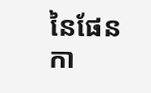នៃផែនកា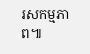រសកម្មភាព៕